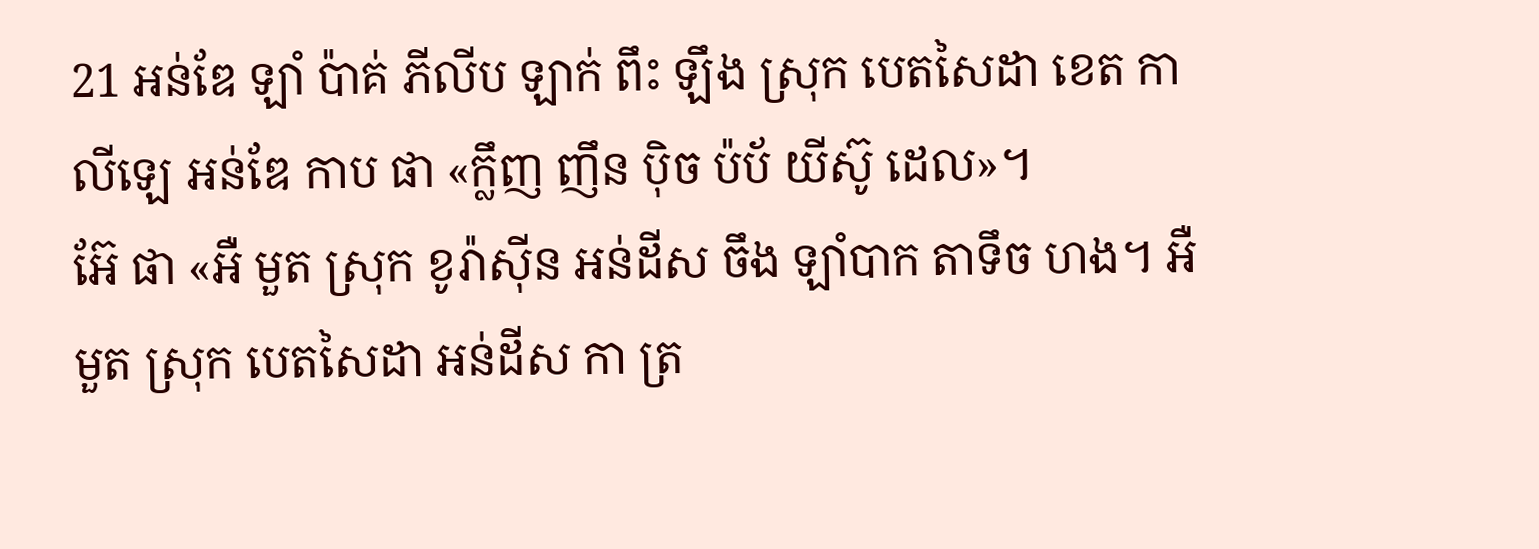21 អន់ឌែ ឡាំ ប៉ាគ់ ភីលីប ឡាក់ ពឹះ ឡឹង ស្រុក បេតសៃដា ខេត កាលីឡេ អន់ឌែ កាប ផា «ក្លឹញ ញឹន ប៉ិច ប៉ប័ យីស៊ូ ដេល»។
អ៊ែ ផា «អឺ មួត ស្រុក ខូរ៉ាស៊ីន អន់ដីស ចឹង ឡាំបាក តាទឹច ហង។ អឺ មួត ស្រុក បេតសៃដា អន់ដីស កា ត្រ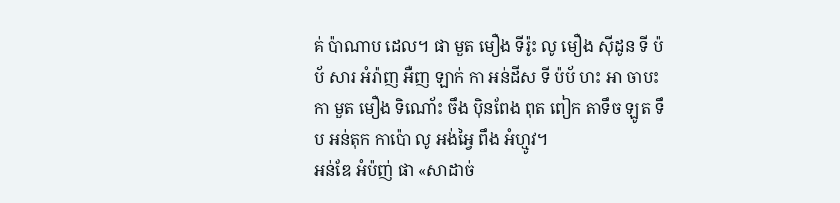គ់ ប៉ាណាប ដេល។ ផា មួត មឿង ទីរ៉ូះ លូ មឿង ស៊ីដូន ទី ប៉ប័ សារ អំរ៉ាញ អឺញ ឡាក់ កា អន់ដីស ទី ប៉ប័ ហះ អា ចាបះ កា មួត មឿង ទិណោ័ះ ចឹង ប៉ិនពែង ពុត ពៀក តាទឹច ឡូត ទឹប អន់តុក កាប៉ោ លូ អង់អ្វៃ ពឹង អំហ្មូវ។
អន់ឌែ អំប៉ញ់ ផា «សាដាច់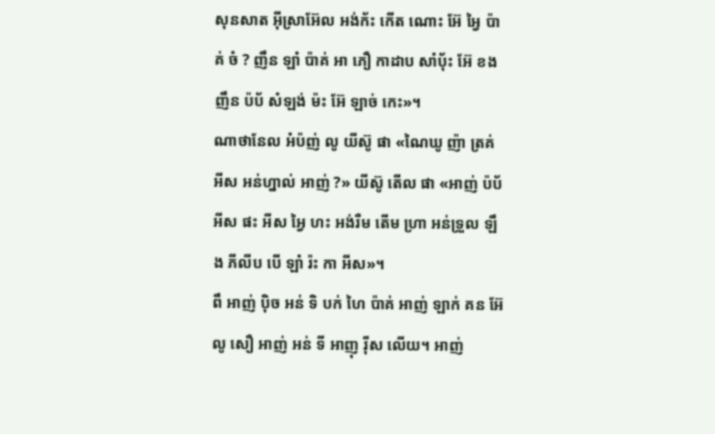សុនសាត អ៊ីស្រាអ៊ែល អង់ក័ះ កើត ណោះ អ៊ែ អ្វៃ ប៉ាគ់ ចំ ? ញឹន ឡាំ ប៉ាគ់ អា ភឿ កាដាប សាំប៉័ះ អ៊ែ ខង ញឹន ប៉ប័ សំឡង់ ម៉ះ អ៊ែ ឡាច់ កេះ»។
ណាថានែល អំប៉ញ់ លូ យីស៊ូ ផា «ណៃឃូ ញ៉ា ត្រគ់ អីស អន់ហ្នាល់ អាញ់ ?» យីស៊ូ តើល ផា «អាញ់ ប៉ប័ អីស ផះ អីស អ្វៃ ហះ អង់រឺម តើម ហ្រា អន់ទ្រួល ឡឹង ភីលីប បើ ឡាំ រ៉ះ កា អីស»។
ពឹ អាញ់ ប៉ិច អន់ ទិ បក់ ហៃ ប៉ាគ់ អាញ់ ឡាក់ គន អ៊ែ លូ សឿ អាញ់ អន់ ទី អាញុ រ៉ីស លើយ។ អាញ់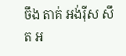ចឹង តាគ់ អង់រ៉ីស សឹត អ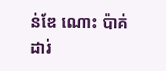ន់ឌែ ណោះ ប៉ាគ់ ដារ់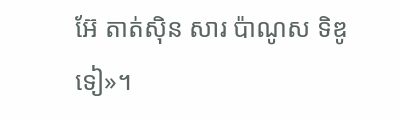អ៊ែ តាត់ស៊ិន សារ ប៉ាណូស ទិឌូ ទៀ»។